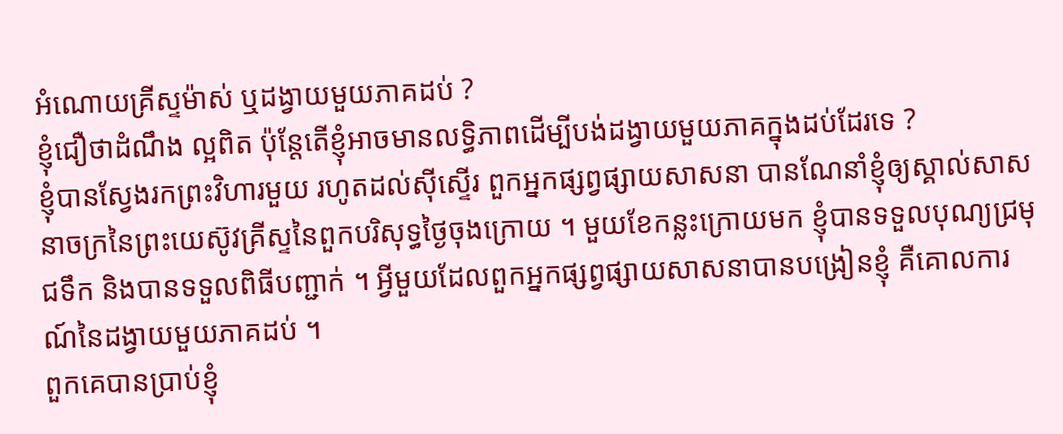អំណោយគ្រីស្ទម៉ាស់ ឬដង្វាយមួយភាគដប់ ?
ខ្ញុំជឿថាដំណឹង ល្អពិត ប៉ុន្តែតើខ្ញុំអាចមានលទ្ធិភាពដើម្បីបង់ដង្វាយមួយភាគក្នុងដប់ដែរទេ ?
ខ្ញុំបានស្វែងរកព្រះវិហារមួយ រហូតដល់ស៊ីស្ទើរ ពួកអ្នកផ្សព្វផ្សាយសាសនា បានណែនាំខ្ញុំឲ្យស្គាល់សាសនាចក្រនៃព្រះយេស៊ូវគ្រីស្ទនៃពួកបរិសុទ្ធថ្ងៃចុងក្រោយ ។ មួយខែកន្លះក្រោយមក ខ្ញុំបានទទួលបុណ្យជ្រមុជទឹក និងបានទទួលពិធីបញ្ជាក់ ។ អ្វីមួយដែលពួកអ្នកផ្សព្វផ្សាយសាសនាបានបង្រៀនខ្ញុំ គឺគោលការណ៍នៃដង្វាយមួយភាគដប់ ។
ពួកគេបានប្រាប់ខ្ញុំ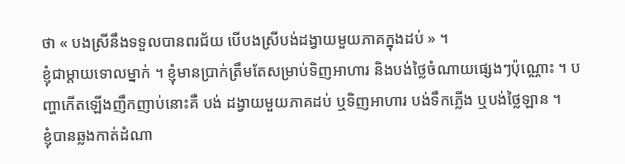ថា « បងស្រីនឹងទទួលបានពរជ័យ បើបងស្រីបង់ដង្វាយមួយភាគក្នុងដប់ » ។
ខ្ញុំជាម្តាយទោលម្នាក់ ។ ខ្ញុំមានប្រាក់ត្រឹមតែសម្រាប់ទិញអាហារ និងបង់ថ្លៃចំណាយផ្សេងៗប៉ុណ្ណោះ ។ បញ្ហាកើតឡើងញឹកញាប់នោះគឺ បង់ ដង្វាយមួយភាគដប់ ឬទិញអាហារ បង់ទឹកភ្លើង ឬបង់ថ្លៃឡាន ។
ខ្ញុំបានឆ្លងកាត់ដំណា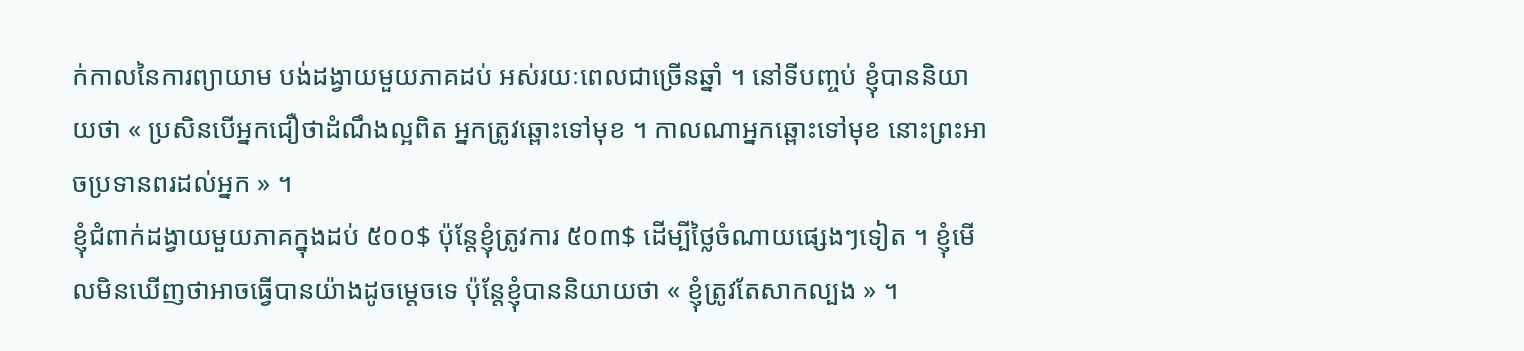ក់កាលនៃការព្យាយាម បង់ដង្វាយមួយភាគដប់ អស់រយៈពេលជាច្រើនឆ្នាំ ។ នៅទីបញ្ចប់ ខ្ញុំបាននិយាយថា « ប្រសិនបើអ្នកជឿថាដំណឹងល្អពិត អ្នកត្រូវឆ្ពោះទៅមុខ ។ កាលណាអ្នកឆ្ពោះទៅមុខ នោះព្រះអាចប្រទានពរដល់អ្នក » ។
ខ្ញុំជំពាក់ដង្វាយមួយភាគក្នុងដប់ ៥០០$ ប៉ុន្តែខ្ញុំត្រូវការ ៥០៣$ ដើម្បីថ្លៃចំណាយផ្សេងៗទៀត ។ ខ្ញុំមើលមិនឃើញថាអាចធ្វើបានយ៉ាងដូចម្តេចទេ ប៉ុន្តែខ្ញុំបាននិយាយថា « ខ្ញុំត្រូវតែសាកល្បង » ។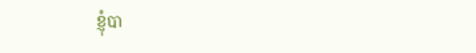ខ្ញុំបា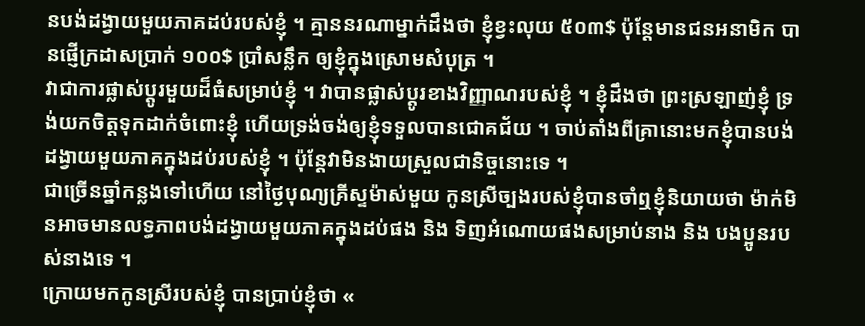នបង់ដង្វាយមួយភាគដប់របស់ខ្ញុំ ។ គ្មាននរណាម្នាក់ដឹងថា ខ្ញុំខ្វះលុយ ៥០៣$ ប៉ុន្តែមានជនអនាមិក បានផ្ញើក្រដាសប្រាក់ ១០០$ ប្រាំសន្លឹក ឲ្យខ្ញុំក្នុងស្រោមសំបុត្រ ។
វាជាការផ្លាស់ប្តូរមួយដ៏ធំសម្រាប់ខ្ញុំ ។ វាបានផ្លាស់ប្ដូរខាងវិញ្ញាណរបស់ខ្ញុំ ។ ខ្ញុំដឹងថា ព្រះស្រឡាញ់ខ្ញុំ ទ្រង់យកចិត្តទុកដាក់ចំពោះខ្ញុំ ហើយទ្រង់ចង់ឲ្យខ្ញុំទទួលបានជោគជ័យ ។ ចាប់តាំងពីគ្រានោះមកខ្ញុំបានបង់ដង្វាយមួយភាគក្នុងដប់របស់ខ្ញុំ ។ ប៉ុន្តែវាមិនងាយស្រួលជានិច្ចនោះទេ ។
ជាច្រើនឆ្នាំកន្លងទៅហើយ នៅថ្ងៃបុណ្យគ្រីស្ទម៉ាស់មួយ កូនស្រីច្បងរបស់ខ្ញុំបានចាំឮខ្ញុំនិយាយថា ម៉ាក់មិនអាចមានលទ្ធភាពបង់ដង្វាយមួយភាគក្នុងដប់ផង និង ទិញអំណោយផងសម្រាប់នាង និង បងប្អូនរបស់នាងទេ ។
ក្រោយមកកូនស្រីរបស់ខ្ញុំ បានប្រាប់ខ្ញុំថា «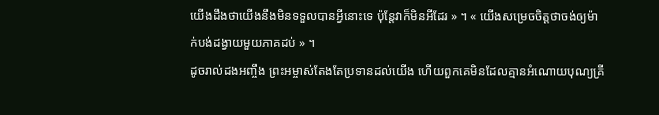យើងដឹងថាយើងនឹងមិនទទួលបានអ្វីនោះទេ ប៉ុន្តែវាក៏មិនអីដែរ » ។ « យើងសម្រេចចិត្តថាចង់ឲ្យម៉ាក់បង់ដង្វាយមួយភាគដប់ » ។
ដូចរាល់ដងអញ្ចឹង ព្រះអម្ចាស់តែងតែប្រទានដល់យើង ហើយពួកគេមិនដែលគ្មានអំណោយបុណ្យគ្រី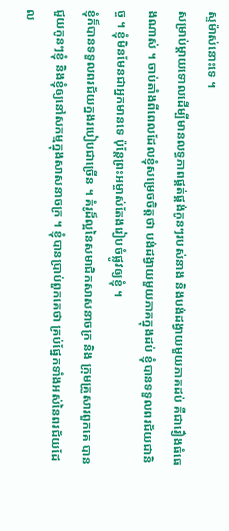ស្ទម៉ាស់នោះទេ ។
សម្រាប់ម្តាយទោលដើម្បីមានលទ្ធភាពផ្គត់ផ្គង់កូនៗរបស់នាង និងបង់ដង្វាយមួយភាគដប់ គឺជារឿងធំធេងណាស់ ។ ចាប់តាំងពីពេលដែលខ្ញុំសម្រេចចិត្តថា បង់ដង្វាយមួយភាគក្នុងដប់ ខ្ញុំបានទទួលពរជ័យជានិច្ច ។ ខ្ញុំមិនមែនជាអ្នកមានទេ ប៉ុន្តែព្រះអម្ចាស់តែងរៀបចំផ្លូវឲ្យខ្ញុំ ។
ខ្ញុំក៏បានទទួលពរជ័យក្នងរបៀបជាច្រើន ។ គំរូដ៏ល្អនៃសមាជិកសាសនាចក្រ និង ក្រុមគ្រួសារពួកគេ បានជួយកូនៗខ្ញុំ និងខ្ញុំឲ្យនៅសកម្មក្នុងសាសនាចក្រ ។ ខ្ញុំបានប្រាប់ពួកគេថា គ្រប់ផ្នែកទាំងអស់នៃពរជ័យដែល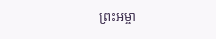ព្រះអម្ចា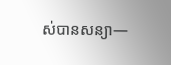ស់បានសន្យា—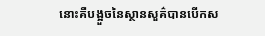នោះគឺបង្អួចនៃស្ថានសួគ៌បានបើកស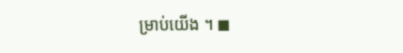ម្រាប់យើង ។ ◼